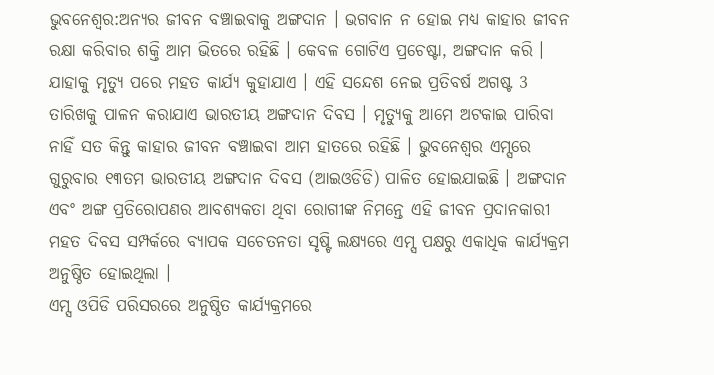ଭୁବନେଶ୍ବର:ଅନ୍ୟର ଜୀବନ ବଞ୍ଚାଇବାକୁ ଅଙ୍ଗଦାନ । ଭଗବାନ ନ ହୋଇ ମଧ୍ୟ କାହାର ଜୀବନ ରକ୍ଷା କରିବାର ଶକ୍ତି ଆମ ଭିତରେ ରହିଛି । କେବଳ ଗୋଟିଏ ପ୍ରଚେଷ୍ଟା, ଅଙ୍ଗଦାନ କରି । ଯାହାକୁ ମୃତ୍ୟୁ ପରେ ମହତ କାର୍ଯ୍ୟ କୁହାଯାଏ । ଏହି ସନ୍ଦେଶ ନେଇ ପ୍ରତିବର୍ଷ ଅଗଷ୍ଟ 3 ତାରିଖକୁ ପାଳନ କରାଯାଏ ଭାରତୀୟ ଅଙ୍ଗଦାନ ଦିବସ । ମୃତ୍ୟୁକୁ ଆମେ ଅଟକାଇ ପାରିବା ନାହିଁ ସତ କିନ୍ତୁ କାହାର ଜୀବନ ବଞ୍ଚାଇବା ଆମ ହାତରେ ରହିଛି । ଭୁବନେଶ୍ୱର ଏମ୍ସରେ ଗୁରୁବାର ୧୩ତମ ଭାରତୀୟ ଅଙ୍ଗଦାନ ଦିବସ (ଆଇଓଡିଡି) ପାଳିତ ହୋଇଯାଇଛି । ଅଙ୍ଗଦାନ ଏବଂ ଅଙ୍ଗ ପ୍ରତିରୋପଣର ଆବଶ୍ୟକତା ଥିବା ରୋଗୀଙ୍କ ନିମନ୍ତେ ଏହି ଜୀବନ ପ୍ରଦାନକାରୀ ମହତ ଦିବସ ସମ୍ପର୍କରେ ବ୍ୟାପକ ସଚେତନତା ସୃଷ୍ଟି ଲକ୍ଷ୍ୟରେ ଏମ୍ସ ପକ୍ଷରୁ ଏକାଧିକ କାର୍ଯ୍ୟକ୍ରମ ଅନୁଷ୍ଠିତ ହୋଇଥିଲା ।
ଏମ୍ସ ଓପିଡି ପରିସରରେ ଅନୁଷ୍ଠିତ କାର୍ଯ୍ୟକ୍ରମରେ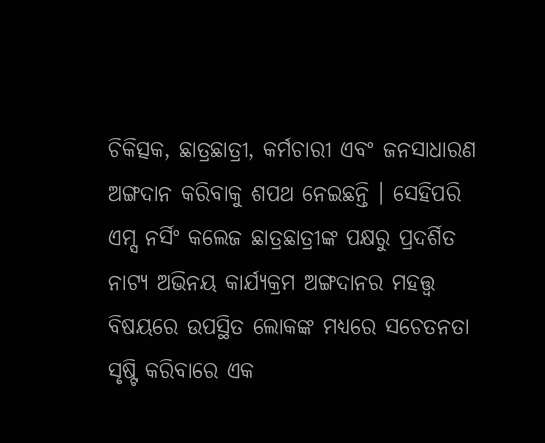ଚିକିତ୍ସକ, ଛାତ୍ରଛାତ୍ରୀ, କର୍ମଚାରୀ ଏବଂ ଜନସାଧାରଣ ଅଙ୍ଗଦାନ କରିବାକୁ ଶପଥ ନେଇଛନ୍ତି । ସେହିପରି ଏମ୍ସ ନର୍ସିଂ କଲେଜ ଛାତ୍ରଛାତ୍ରୀଙ୍କ ପକ୍ଷରୁ ପ୍ରଦର୍ଶିତ ନାଟ୍ୟ ଅଭିନୟ କାର୍ଯ୍ୟକ୍ରମ ଅଙ୍ଗଦାନର ମହତ୍ତ୍ବ ବିଷୟରେ ଉପସ୍ଥିତ ଲୋକଙ୍କ ମଧ୍ୟରେ ସଚେତନତା ସୃଷ୍ଟି କରିବାରେ ଏକ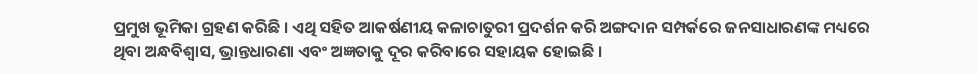ପ୍ରମୁଖ ଭୂମିକା ଗ୍ରହଣ କରିଛି । ଏଥି ସହିତ ଆକର୍ଷଣୀୟ କଳାଚାତୁରୀ ପ୍ରଦର୍ଶନ କରି ଅଙ୍ଗଦାନ ସମ୍ପର୍କରେ ଜନସାଧାରଣଙ୍କ ମଧ୍ୟରେ ଥିବା ଅନ୍ଧବିଶ୍ବାସ, ଭ୍ରାନ୍ତଧାରଣା ଏବଂ ଅଜ୍ଞତାକୁ ଦୂର କରିବାରେ ସହାୟକ ହୋଇଛି ।